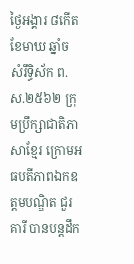ថ្ងៃអង្គារ ៨កើត ខែមាឃ ឆ្នាំច សំរឹទ្ធិស័ក ព.ស.២៥៦២ ក្រុមប្រឹក្សាជាតិភាសាខ្មែរ ក្រោមអធបតីភាពឯកឧត្តមបណ្ឌិត ជួរ គារី បានបន្តដឹក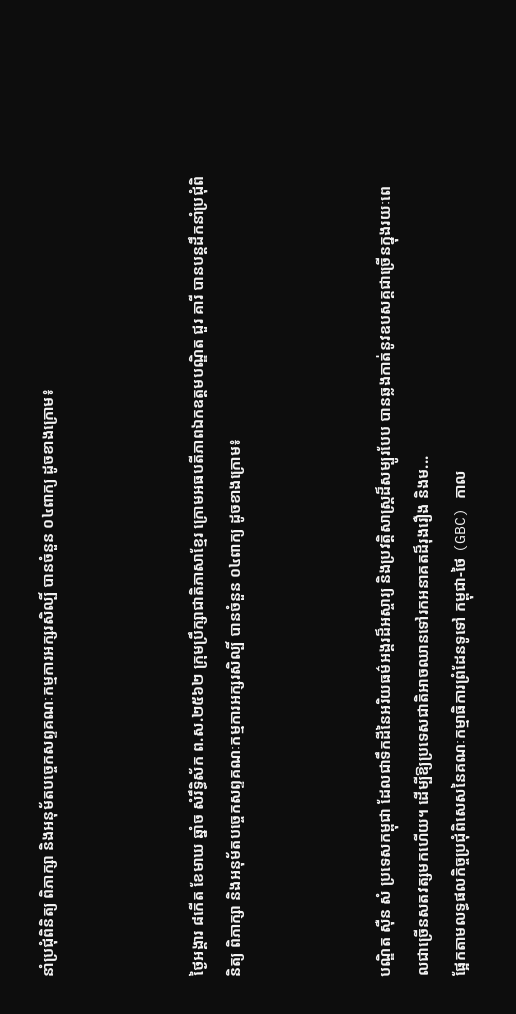នាំប្រជុំពិនិត្យ ពិភាក្សា និងអនុម័តបច្ចេកសព្ទគណៈកម្មការអក្សរសិល្បិ៍ បានចំនួន ០៤ពាក្យ ដូចខាងក្រោម៖



ថ្ងៃអង្គារ ៨កើត ខែមាឃ ឆ្នាំច សំរឹទ្ធិស័ក ព.ស.២៥៦២ ក្រុមប្រឹក្សាជាតិភាសាខ្មែរ ក្រោមអធបតីភាពឯកឧត្តមបណ្ឌិត ជួរ គារី បានបន្តដឹកនាំប្រជុំពិនិត្យ ពិភាក្សា និងអនុម័តបច្ចេកសព្ទគណៈកម្មការអក្សរសិល្បិ៍ បានចំនួន ០៤ពាក្យ ដូចខាងក្រោម៖



បណ្ឌិត ស៊ឺន សំ ប្រទេសកម្ពុជា ដែលជាទឹកដីនៃអរិយធម៌អង្គរដ៏អស្ចារ្យ និងប្រវត្តិសាស្ត្រដ៏សម្បូរបែប បានឆ្លងកាត់នូវឧបសគ្គជាច្រើនក្នុងរយៈពេលជាច្រើនសតវត្សមកហើយ។ ដើម្បីឱ្យប្រទេសជាតិអាចឈានទៅរកអនាគតដ៏រុងរឿង និងម...
ផ្អែកតាមលទ្ធផលកិច្ចប្រជុំពិសេសនៃគណៈកម្មាធិការព្រំដែនទូទៅ កម្ពុជា-ថៃ (GBC) កាល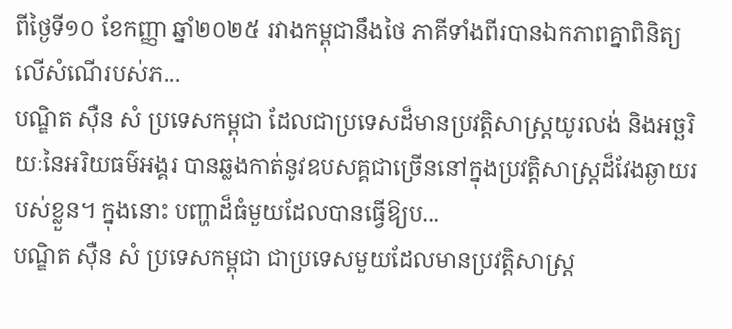ពីថ្ងៃទី១០ ខែកញ្ញា ឆ្នាំ២០២៥ រវាងកម្ពុជានឹងថៃ ភាគីទាំងពីរបានឯកភាពគ្នាពិនិត្យលើសំណើរបស់ភ...
បណ្ឌិត ស៊ឺន សំ ប្រទេសកម្ពុជា ដែលជាប្រទេសដ៏មានប្រវត្តិសាស្ត្រយូរលង់ និងអច្ឆរិយៈនៃអរិយធម៌អង្គរ បានឆ្លងកាត់នូវឧបសគ្គជាច្រើននៅក្នុងប្រវត្តិសាស្ត្រដ៏វែងឆ្ងាយរបស់ខ្លួន។ ក្នុងនោះ បញ្ហាដ៏ធំមួយដែលបានធ្វើឱ្យប...
បណ្ឌិត ស៊ឺន សំ ប្រទេសកម្ពុជា ជាប្រទេសមួយដែលមានប្រវត្តិសាស្ត្រ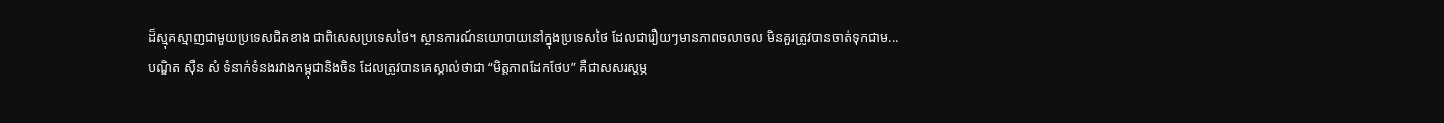ដ៏ស្មុគស្មាញជាមួយប្រទេសជិតខាង ជាពិសេសប្រទេសថៃ។ ស្ថានការណ៍នយោបាយនៅក្នុងប្រទេសថៃ ដែលជារឿយៗមានភាពចលាចល មិនគួរត្រូវបានចាត់ទុកជាម...
បណ្ឌិត ស៊ឺន សំ ទំនាក់ទំនងរវាងកម្ពុជានិងចិន ដែលត្រូវបានគេស្គាល់ថាជា “មិត្តភាពដែកថែប” គឺជាសសរស្តម្ភ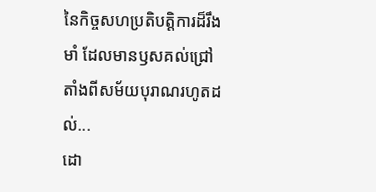នៃកិច្ចសហប្រតិបត្តិការដ៏រឹងមាំ ដែលមានឫសគល់ជ្រៅតាំងពីសម័យបុរាណរហូតដល់...
ដោ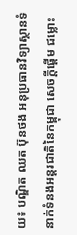យ៖ បណ្ឌិត ឈត ប៊ុនថង អនុប្រធានវិទ្យាស្ថានទំនាក់ទំនងអន្តរជាតិនៃកម្ពុជា សេចក្ដីផ្ដើម ជម្លោះ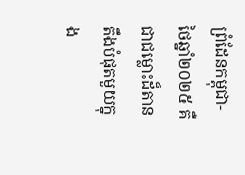ព្រំដែនកម្ពុជា-ថៃឆ្នាំ២០២៥ គឺជាជម្លោះដ៏តានតឹងបំផុតមួយក្នុង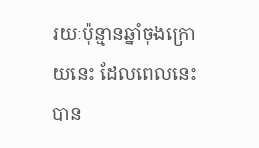រយៈប៉ុន្មានឆ្នាំចុងក្រោយនេះ ដែលពេលនេះបាន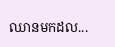ឈានមកដល...